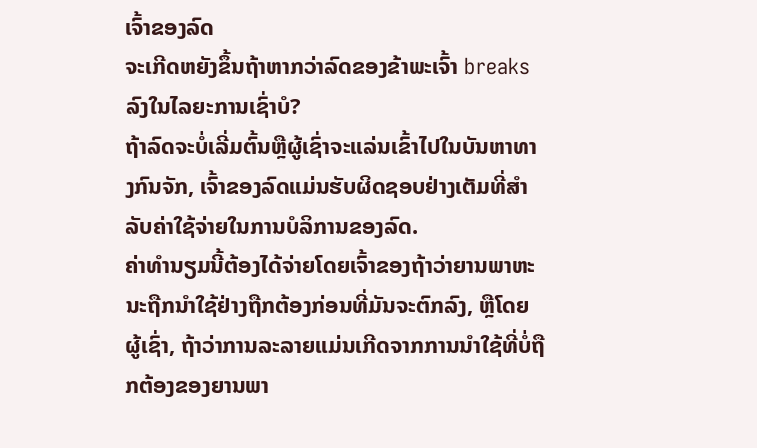ເຈົ້າຂອງລົດ
ຈະເກີດຫຍັງຂຶ້ນຖ້າຫາກວ່າລົດຂອງຂ້າພະເຈົ້າ breaks ລົງໃນໄລຍະການເຊົ່າບໍ?
ຖ້າລົດຈະບໍ່ເລີ່ມຕົ້ນຫຼືຜູ້ເຊົ່າຈະແລ່ນເຂົ້າໄປໃນບັນຫາທາງກົນຈັກ, ເຈົ້າຂອງລົດແມ່ນຮັບຜິດຊອບຢ່າງເຕັມທີ່ສໍາລັບຄ່າໃຊ້ຈ່າຍໃນການບໍລິການຂອງລົດ.
ຄ່າທໍານຽມນີ້ຕ້ອງໄດ້ຈ່າຍໂດຍເຈົ້າຂອງຖ້າວ່າຍານພາຫະນະຖືກນໍາໃຊ້ຢ່າງຖືກຕ້ອງກ່ອນທີ່ມັນຈະຕົກລົງ, ຫຼືໂດຍຜູ້ເຊົ່າ, ຖ້າວ່າການລະລາຍແມ່ນເກີດຈາກການນໍາໃຊ້ທີ່ບໍ່ຖືກຕ້ອງຂອງຍານພາ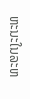ຫະນະໃນລະຫ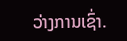ວ່າງການເຊົ່າ.